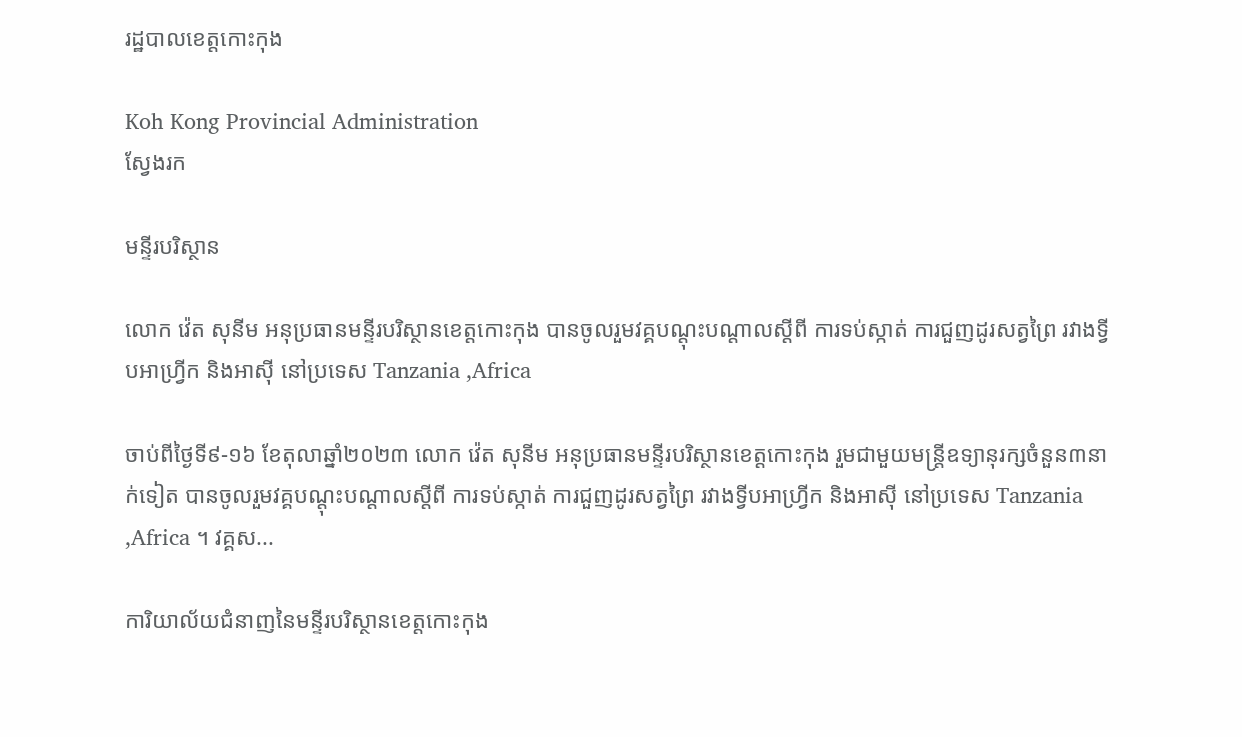រដ្ឋបាលខេត្តកោះកុង

Koh Kong Provincial Administration
ស្វែងរក

មន្ទីរបរិស្ថាន

លោក វ៉េត សុនីម អនុប្រធានមន្ទីរបរិស្ថានខេត្តកោះកុង បានចូលរួមវគ្គបណ្តុះបណ្តាលស្តីពី ការទប់ស្កាត់ ការជួញដូរសត្វព្រៃ រវាងទ្វីបអាហ្រ្វីក និងអាស៊ី នៅប្រទេស Tanzania ,Africa

ចាប់ពីថ្ងៃទី៩-១៦ ខែតុលាឆ្នាំ២០២៣ លោក វ៉េត សុនីម អនុប្រធានមន្ទីរបរិស្ថានខេត្តកោះកុង រួមជាមួយមន្រ្តីឧទ្យានុរក្សចំនួន៣នាក់ទៀត បានចូលរួមវគ្គបណ្តុះបណ្តាលស្តីពី ការទប់ស្កាត់ ការជួញដូរសត្វព្រៃ រវាងទ្វីបអាហ្រ្វីក និងអាស៊ី នៅប្រទេស Tanzania ,Africa ។ វគ្គស...

ការិយាល័យជំនាញនៃមន្ទីរបរិស្ថានខេត្តកោះកុង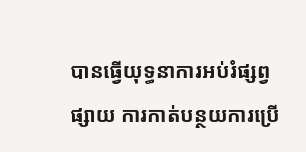បានធ្វើយុទ្ធនាការអប់រំផ្សព្វផ្សាយ ការកាត់បន្ថយការប្រើ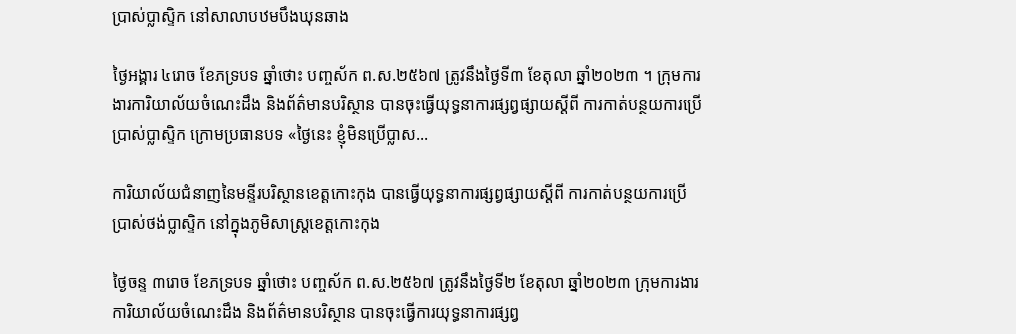ប្រាស់ប្លាស្ទិក នៅសាលាបឋមបឹងឃុនឆាង

ថ្ងៃអង្គារ ៤រោច ខែភទ្របទ ឆ្នាំថោះ បញ្ចស័ក ព.ស.២៥៦៧ ត្រូវនឹងថ្ងៃទី៣ ខែតុលា ឆ្នាំ២០២៣ ។ ក្រុមការងារការិយាល័យចំណេះដឹង និងព័ត៌មានបរិស្ថាន បានចុះធ្វើយុទ្ធនាការផ្សព្វផ្សាយស្ដីពី ការកាត់បន្ថយការប្រើប្រាស់ប្លាស្ទិក ក្រោមប្រធានបទ «ថ្ងៃនេះ ខ្ញុំមិនប្រើប្លាស...

ការិយាល័យជំនាញនៃមន្ទីរបរិស្ថានខេត្តកោះកុង បានធ្វើយុទ្ធនាការផ្សព្វផ្សាយស្ដីពី ការកាត់បន្ថយការប្រើប្រាស់ថង់ប្លាស្ទិក នៅក្នុងភូមិសាស្រ្តខេត្តកោះកុង

ថ្ងៃចន្ទ ៣រោច ខែភទ្របទ ឆ្នាំថោះ បញ្ចស័ក ព.ស.២៥៦៧ ត្រូវនឹងថ្ងៃទី២ ខែតុលា ឆ្នាំ២០២៣ ក្រុមការងារការិយាល័យចំណេះដឹង និងព័ត៌មានបរិស្ថាន បានចុះធ្វើការយុទ្ធនាការផ្សព្វ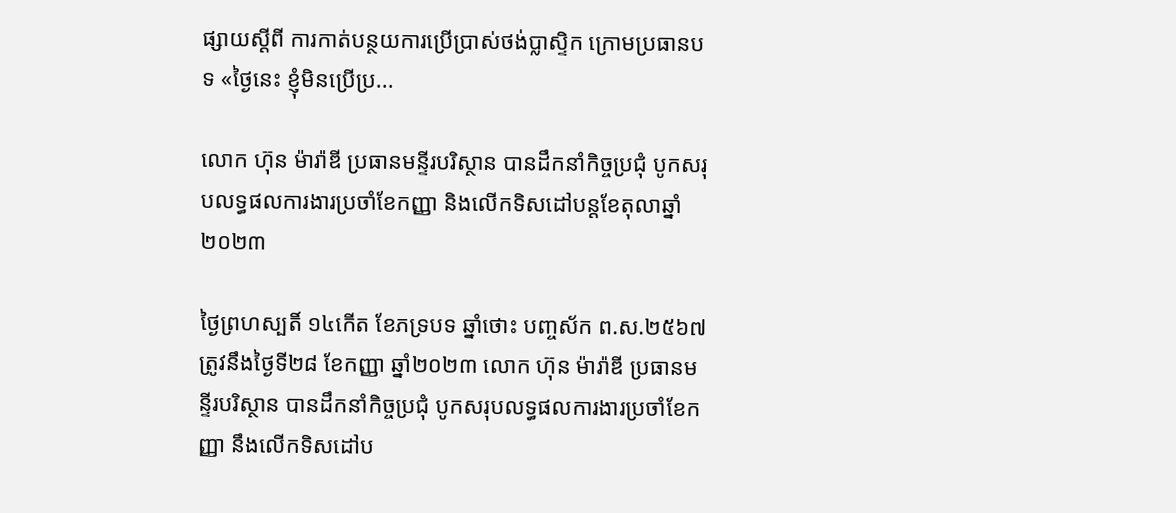ផ្សាយស្ដីពី ការកាត់បន្ថយការប្រើប្រាស់ថង់ប្លាស្ទិក ក្រោមប្រធានបទ «ថ្ងៃនេះ ខ្ញុំមិនប្រើប្រ...

លោក ហ៊ុន ម៉ារ៉ាឌី ប្រធានមន្ទីរបរិស្ថាន បានដឹកនាំកិច្ចប្រជុំ បូកសរុបលទ្ធផលការងារប្រចាំខែកញ្ញា និងលើកទិសដៅបន្តខែតុលាឆ្នាំ២០២៣

ថ្ងៃព្រហស្បតិ៍ ១៤កើត ខែភទ្របទ ឆ្នាំថោះ បញ្ចស័ក ព.ស.២៥៦៧ ត្រូវនឹងថ្ងៃទី២៨ ខែកញ្ញា ឆ្នាំ២០២៣ លោក ហ៊ុន ម៉ារ៉ាឌី ប្រធានមន្ទីរបរិស្ថាន បានដឹកនាំកិច្ចប្រជុំ បូកសរុបលទ្ធផលការងារប្រចាំខែកញ្ញា នឹងលើកទិសដៅប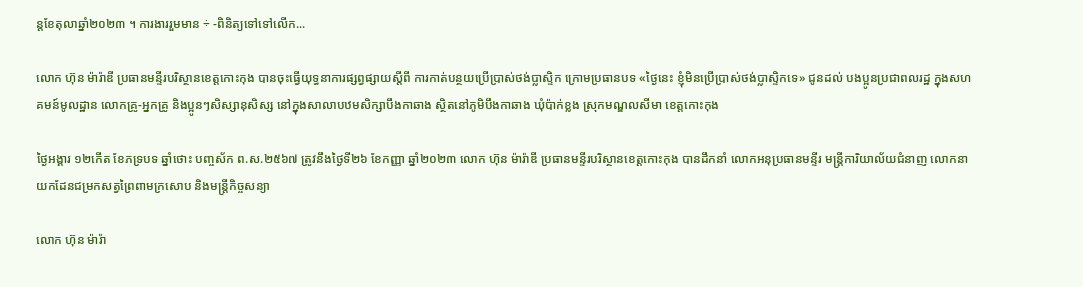ន្តខែតុលាឆ្នាំ២០២៣ ។ ការងាររួមមាន ÷ -ពិនិត្យទៅទៅលើក...

លោក ហ៊ុន ម៉ារ៉ាឌី ប្រធានមន្ទីរបរិស្ថានខេត្តកោះកុង បានចុះធ្វើយុទ្ធនាការផ្សព្វផ្សាយស្ដីពី ការកាត់បន្ថយប្រើប្រាស់ថង់ប្លាស្ទិក ក្រោមប្រធានបទ «ថ្ងៃនេះ ខ្ញុំមិនប្រើប្រាស់ថង់ប្លាស្ទិកទេ» ជូនដល់ បងប្អូនប្រជាពលរដ្ឋ ក្នុងសហគមន៍មូលដ្ឋាន លោកគ្រូ-អ្នកគ្រូ និងប្អូនៗសិស្សានុសិស្ស នៅក្នុងសាលាបឋមសិក្សាបឹងកាឆាង ស្ថិតនៅភូមិបឹងកាឆាង ឃុំប៉ាក់ខ្លង ស្រុកមណ្ឌលសីមា ខេត្តកោះកុង

ថ្ងៃអង្គារ ១២កើត ខែភទ្របទ ឆ្នាំថោះ បញ្ចស័ក ព.ស.២៥៦៧ ត្រូវនឹងថ្ងៃទី២៦ ខែកញ្ញា ឆ្នាំ២០២៣ លោក ហ៊ុន ម៉ារ៉ាឌី ប្រធានមន្ទីរបរិស្ថានខេត្តកោះកុង បានដឹកនាំ លោកអនុប្រធានមន្ទីរ មន្ត្រីការិយាល័យជំនាញ លោកនាយកដែនជម្រកសត្វព្រៃពាមក្រសោប និងមន្ត្រីកិច្ចសន្យា

លោក ហ៊ុន ម៉ារ៉ា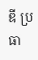ឌី ប្រធា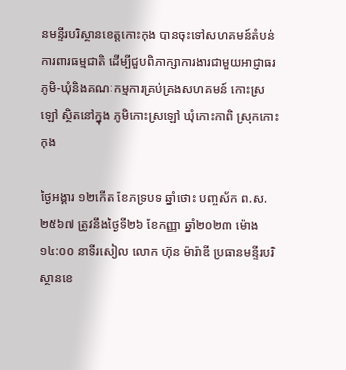នមន្ទីរបរិស្ថានខេត្តកោះកុង បានចុះទៅសហគមន៍តំបន់ការពារធម្មជាតិ ដើម្បីជួបពិភាក្សាការងារជាមួយអាជ្ញាធរភូមិ-ឃុំនិងគណៈកម្មការគ្រប់គ្រងសហគមន៍ កោះស្រឡៅ ស្ថិតនៅក្នុង ភូមិកោះស្រឡៅ ឃុំកោះកាពិ ស្រុកកោះកុង

ថ្ងៃអង្គារ ១២កើត ខែភទ្របទ ឆ្នាំថោះ បញ្ចស័ក ព.ស.២៥៦៧ ត្រូវនឹងថ្ងៃទី២៦ ខែកញ្ញា ឆ្នាំ២០២៣ ម៉ោង ១៤:០០ នាទីរសៀល លោក ហ៊ុន ម៉ារ៉ាឌី ប្រធានមន្ទីរបរិស្ថានខេ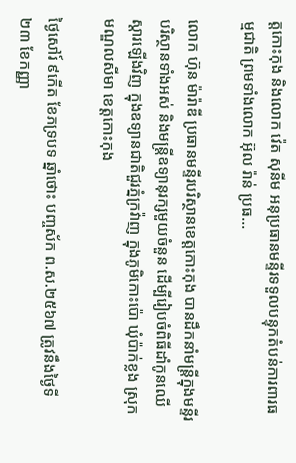ត្តកោះកុង និងលោក វ៉េត សុនីម អនុប្រធានមន្ទីរទទួលបន្ទុកតំបន់ការពារធម្មជាតិ ព្រមទាំងលោក អ៊ុល រ៉ាន់ ប្រធ...

លោក ហ៊ុន ម៉ារ៉ាឌី ប្រធានមន្ទីរបរិស្ថានខេត្តកោះកុង បានដឹកនាំមន្ត្រីក្នុងមន្ទីរបរិស្ថានទាំងអស់ និងមន្ត្រីឧទ្យានុរក្សមួយចំនួន ដើម្បីរៀបចំពិធីដាំកូនឈើស្តារឡើងវិញ ក្នុងឧទ្យានជាតិជួរភ្នំក្រវ៉ាញ ក្នុងភូមិកោះប៉ោ ឃុំប៉ាក់ខ្លង ស្រុកមណ្ឌលសីមា ខេត្តកោះកុង

ថ្ងៃសៅរ៍ ៩កើត ខែភទ្របទ ឆ្នាំថោះ បញ្ចស័ក ព.ស.២៥៦៧ ត្រូវនឹងថ្ងៃទី២៣ ខែកញ្ញា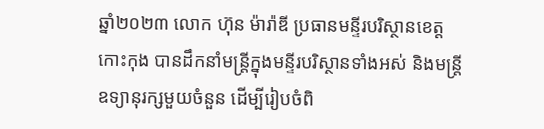ឆ្នាំ២០២៣ លោក ហ៊ុន ម៉ារ៉ាឌី ប្រធានមន្ទីរបរិស្ថានខេត្តកោះកុង បានដឹកនាំមន្ត្រីក្នុងមន្ទីរបរិស្ថានទាំងអស់ និងមន្ត្រីឧទ្យានុរក្សមួយចំនួន ដើម្បីរៀបចំពិ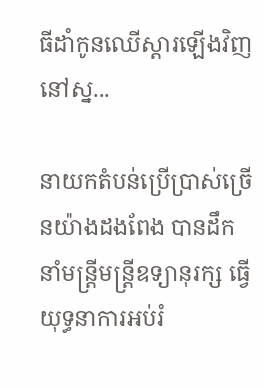ធីដាំកូនឈើស្តារឡើងវិញ នៅស្ន...

នាយកតំបន់ប្រើប្រាស់ច្រើនយ៉ាងដងពែង បានដឹកនាំមន្រ្តីមន្រ្តីឧទ្យានុរក្ស ធ្វើយុទ្ធនាការអប់រំ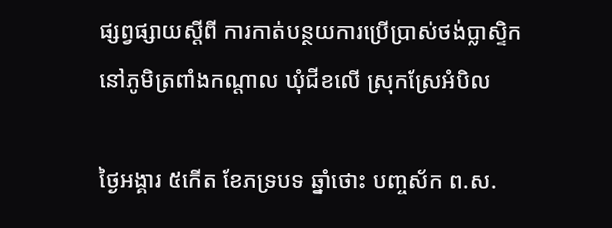ផ្សព្វផ្សាយស្តីពី ការកាត់បន្ថយការប្រើប្រាស់ថង់ប្លាស្ទិក នៅភូមិត្រពាំងកណ្តាល ឃុំជីខលើ ស្រុកស្រែអំបិល

ថ្ងៃអង្គារ ៥កើត ខែភទ្របទ ឆ្នាំថោះ បញ្ចស័ក ព.ស.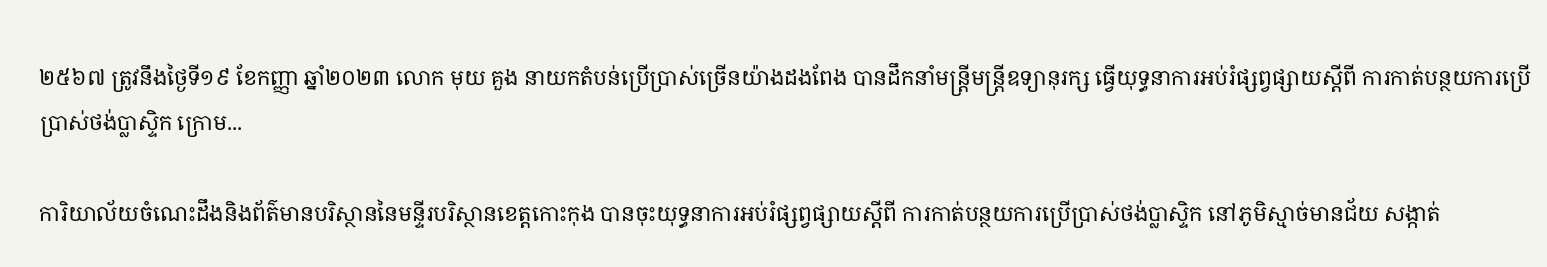២៥៦៧ ត្រូវនឹងថ្ងៃទី១៩ ខែកញ្ញា ឆ្នាំ២០២៣ លោក មុយ គួង នាយកតំបន់ប្រើប្រាស់ច្រើនយ៉ាងដងពែង បានដឹកនាំមន្រ្តីមន្រ្តីឧទ្យានុរក្ស ធ្វើយុទ្ធនាការអប់រំផ្សព្វផ្សាយស្តីពី ការកាត់បន្ថយការប្រើប្រាស់ថង់ប្លាស្ទិក ក្រោម...

ការិយាល័យចំណេះដឹងនិងព័ត៌មានបរិស្ថាននៃមន្ទីរបរិស្ថានខេត្តកោះកុង បានចុះយុទ្ធនាការអប់រំផ្សព្វផ្សាយស្តីពី ការកាត់បន្ថយការប្រើប្រាស់ថង់ប្លាស្ទិក នៅភូមិស្មាច់មានជ័យ សង្កាត់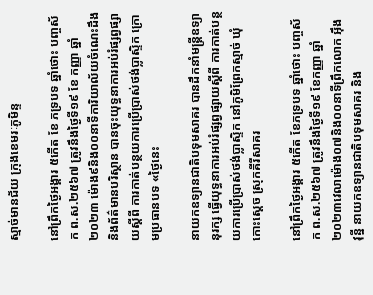ស្មាច់មានជ័យ ក្រុងខេមរៈភូមិន្ទ

នៅព្រឹកថ្ងៃអង្គារ ៥កើត ខែ ភទ្របទ ឆ្នាំថោះ បញ្ចស័ក ព.ស.២៥៦៧ ត្រូវនឹងថ្ងៃទី១៩ ខែ កញ្ញា ឆ្នាំ២០២៣ ម៉ោង៩និង០០នាទីការិយាល័យចំណេះដឹងនិងព័ត៌មានបរិស្ថាន បានចុះយុទ្ធនាការអប់រំផ្សព្វផ្សាយស្តីពី ការកាត់បន្ថយការប្រើប្រាស់ថង់ប្លាស្ទិក ក្រោមប្រធានបទ «ថ្ងៃនេះ

នាយកឧទ្យានជាតិបទុមសាគរ បានដឹកនាំមន្ត្រីឧទ្យានុរក្ស ធ្វើយុទ្ធនាការអប់រំផ្សព្វផ្សាយស្តីពី ការកាត់បន្ថយការប្រើប្រាស់ថង់ប្លាស្ទិក នៅភូមិព្រែកស្មាច់ ឃុំកោះស្ដេច ស្រុកគីរីសាគរ

នៅព្រឹកថ្ងៃអង្គារ ៥កើត ខែភទ្របទ ឆ្នាំថោះ បញ្ចស័ក ព.ស.២៥៦៧ ត្រូវនឹងថ្ងៃទី១៩ ខែកញ្ញា ឆ្នាំ២០២៣វេលាម៉ោង០៧និង០០នាទីព្រឹកលោក អ៊ឹង វុន្នី នាយកឧទ្យានជាតិបទុមសាគរ និង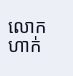លោក ហាក់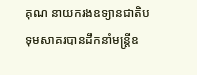គុណ នាយករងឧទ្យានជាតិបទុមសាគរបានដឹកនាំមន្ត្រីឧ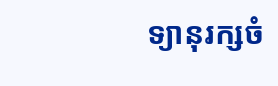ទ្យានុរក្សចំ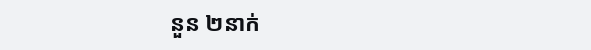នួន ២នាក់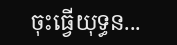ចុះធ្វើយុទ្ធន...